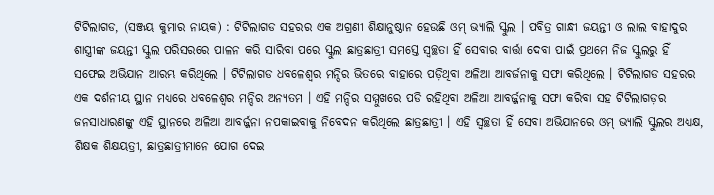ଟିଟିଲାଗଡ, (ସଞ୍ଜୟ କୁମାର ନାୟକ) : ଟିଟିଲାଗଡ ସହରର ଏକ ଅଗ୍ରଣୀ ଶିକ୍ଷାନୁଷ୍ଠାନ ହେଉଛି ଓମ୍ ଭ୍ୟାଲି ସ୍କୁଲ । ପବିତ୍ର ଗାନ୍ଧୀ ଜୟନ୍ତୀ ଓ ଲାଲ ବାହାଦୁର ଶାସ୍ତ୍ରୀଙ୍କ ଜୟନ୍ତୀ ସ୍କୁଲ ପରିସରରେ ପାଳନ କରି ସାରିବା ପରେ ସ୍କୁଲ ଛାତ୍ରଛାତ୍ରୀ ସମସ୍ତେ ସ୍ୱଚ୍ଛତା ହିଁ ସେବାର ବାର୍ତ୍ତା ଦେବା ପାଇଁ ପ୍ରଥମେ ନିଜ ସ୍କୁଲରୁ ହିଁ ସଫେଇ ଅଭିଯାନ ଆରମ୍ଭ କରିଥିଲେ । ଟିଟିଲାଗଡ ଧବଳେଶ୍ୱର ମନ୍ଦିର ଭିତରେ ବାହାରେ ପଡ଼ିଥିବା ଅଳିଆ ଆବର୍ଜନାକୁ ସଫା କରିଥିଲେ । ଟିଟିଲାଗଡ ସହରର ଏକ ଦର୍ଶନୀୟ ସ୍ଥାନ ମଧ୍ୟରେ ଧବଳେଶ୍ୱର ମନ୍ଦିର ଅନ୍ୟତମ । ଏହି ମନ୍ଦିର ସମ୍ମୁଖରେ ପଡି ରହିଥିବା ଅଳିଆ ଆବର୍ଜ୍ଜନାକୁ ସଫା କରିବା ସହ ଟିଟିଲାଗଡ଼ର ଜନସାଧାରଣଙ୍କୁ ଏହି ସ୍ଥାନରେ ଅଳିଆ ଆବର୍ଜ୍ଜନା ନପକାଇବାକୁ ନିବେଦନ କରିଥିଲେ ଛାତ୍ରଛାତ୍ରୀ । ଏହି ସ୍ୱଚ୍ଛତା ହିଁ ସେବା ଅଭିଯାନରେ ଓମ୍ ଭ୍ୟାଲି ସ୍କୁଲର ଅଧ୍ୟକ୍ଷ, ଶିକ୍ଷକ ଶିକ୍ଷୟତ୍ରୀ, ଛାତ୍ରଛାତ୍ରୀମାନେ ଯୋଗ ଦେଇ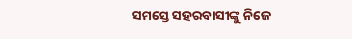ସମସ୍ତେ ସହରବାସୀଙ୍କୁ ନିଜେ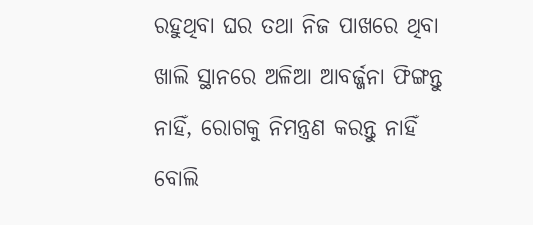ରହୁଥିବା ଘର ତଥା ନିଜ ପାଖରେ ଥିବା ଖାଲି ସ୍ଥାନରେ ଅଳିଆ ଆବର୍ଜ୍ଜନା ଫିଙ୍ଗନ୍ତୁ ନାହିଁ, ରୋଗକୁ ନିମନ୍ତ୍ରଣ କରନ୍ତୁ ନାହିଁ ବୋଲି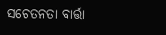ସଚେତନତା ବାର୍ତ୍ତା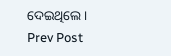ଦେଇଥିଲେ ।
Prev Post